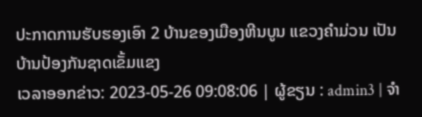ປະກາດການຮັບຮອງເອົາ 2 ບ້ານຂອງເມືອງຫີນບູນ ແຂວງຄຳມ່ວນ ເປັນບ້ານປ້ອງກັນຊາດເຂັ້ມແຂງ
ເວລາອອກຂ່າວ: 2023-05-26 09:08:06 | ຜູ້ຂຽນ : admin3 | ຈຳ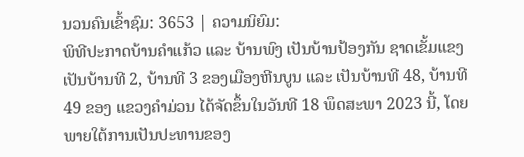ນວນຄົນເຂົ້າຊົມ: 3653 | ຄວາມນິຍົມ:
ພິທີປະກາດບ້ານຄຳແກ້ວ ແລະ ບ້ານພົງ ເປັນບ້ານປ້ອງກັນ ຊາດເຂັ້ມແຂງ ເປັນບ້ານທີ 2, ບ້ານທີ 3 ຂອງເມືອງຫີນບູນ ແລະ ເປັນບ້ານທີ 48, ບ້ານທີ 49 ຂອງ ແຂວງຄຳມ່ວນ ໄດ້ຈັດຂຶ້ນໃນວັນທີ 18 ພຶດສະພາ 2023 ນີ້, ໂດຍພາຍໃຕ້ການເປັນປະທານຂອງ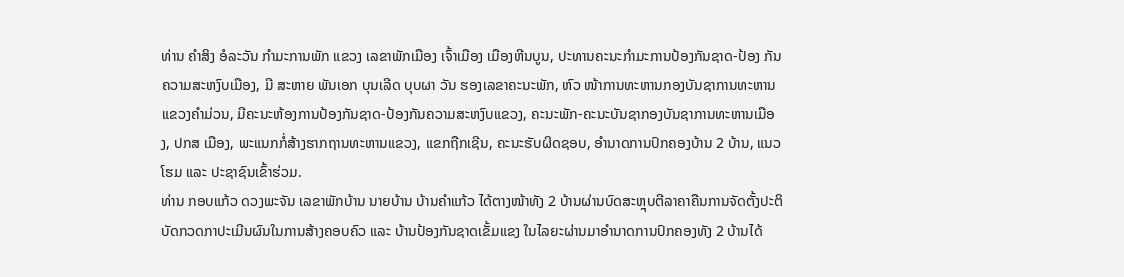ທ່ານ ຄຳສິງ ອໍລະວັນ ກຳມະການພັກ ແຂວງ ເລຂາພັກເມືອງ ເຈົ້າເມືອງ ເມືອງຫີນບູນ, ປະທານຄະນະກຳມະການປ້ອງກັນຊາດ-ປ້ອງ ກັນຄວາມສະຫງົບເມືອງ, ມີ ສະຫາຍ ພັນເອກ ບຸນເລີດ ບຸບຜາ ວັນ ຮອງເລຂາຄະນະພັກ, ຫົວ ໜ້າການທະຫານກອງບັນຊາການທະຫານແຂວງຄຳມ່ວນ, ມີຄະນະຫ້ອງການປ້ອງກັນຊາດ-ປ້ອງກັນຄວາມສະຫງົບແຂວງ, ຄະນະພັກ-ຄະນະບັນຊາກອງບັນຊາການທະຫານເມືອງ, ປກສ ເມືອງ, ພະແນກກໍ່ສ້າງຮາກຖານທະຫານແຂວງ, ແຂກຖືກເຊີນ, ຄະນະຮັບຜິດຊອບ, ອຳນາດການປົກຄອງບ້ານ 2 ບ້ານ, ແນວໂຮມ ແລະ ປະຊາຊົນເຂົ້າຮ່ວມ.
ທ່ານ ກອບແກ້ວ ດວງພະຈັນ ເລຂາພັກບ້ານ ນາຍບ້ານ ບ້ານຄຳແກ້ວ ໄດ້ຕາງໜ້າທັງ 2 ບ້ານຜ່ານບົດສະຫຼຸບຕີລາຄາຄືນການຈັດຕັ້ງປະຕິບັດກວດກາປະເມີນຜົນໃນການສ້າງຄອບຄົວ ແລະ ບ້ານປ້ອງກັນຊາດເຂັ້ມແຂງ ໃນໄລຍະຜ່ານມາອຳນາດການປົກຄອງທັງ 2 ບ້ານໄດ້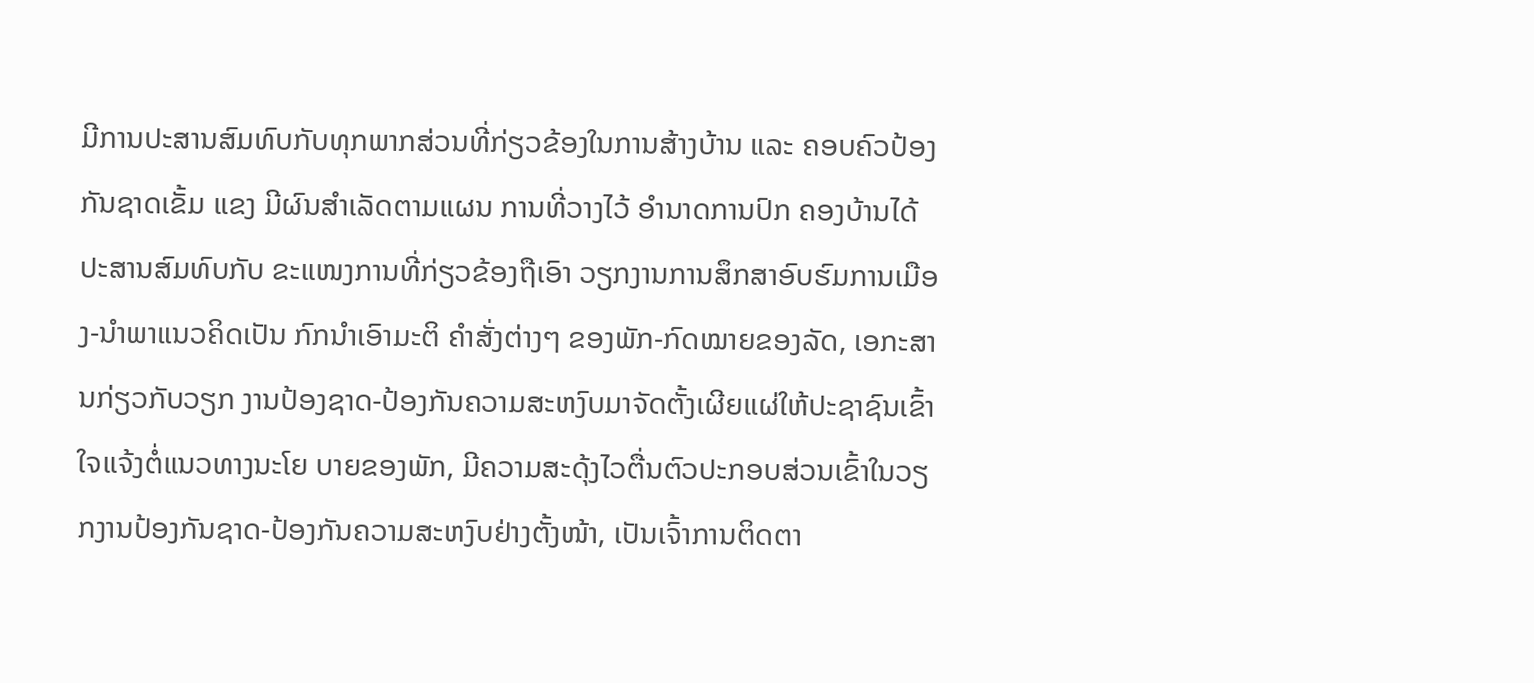ມີການປະສານສົມທົບກັບທຸກພາກສ່ວນທີ່ກ່ຽວຂ້ອງໃນການສ້າງບ້ານ ແລະ ຄອບຄົວປ້ອງກັນຊາດເຂັ້ມ ແຂງ ມີຜົນສຳເລັດຕາມແຜນ ການທີ່ວາງໄວ້ ອຳນາດການປົກ ຄອງບ້ານໄດ້ປະສານສົມທົບກັບ ຂະແໜງການທີ່ກ່ຽວຂ້ອງຖືເອົາ ວຽກງານການສຶກສາອົບຮົມການເມືອງ-ນຳພາແນວຄິດເປັນ ກົກນຳເອົາມະຕິ ຄຳສັ່ງຕ່າງໆ ຂອງພັກ-ກົດໝາຍຂອງລັດ, ເອກະສານກ່ຽວກັບວຽກ ງານປ້ອງຊາດ-ປ້ອງກັນຄວາມສະຫງົບມາຈັດຕັ້ງເຜີຍແຜ່ໃຫ້ປະຊາຊົນເຂົ້າໃຈແຈ້ງຕໍ່ແນວທາງນະໂຍ ບາຍຂອງພັກ, ມີຄວາມສະດຸ້ງໄວຕື່ນຕົວປະກອບສ່ວນເຂົ້າໃນວຽກງານປ້ອງກັນຊາດ-ປ້ອງກັນຄວາມສະຫງົບຢ່າງຕັ້ງໜ້າ, ເປັນເຈົ້າການຕິດຕາ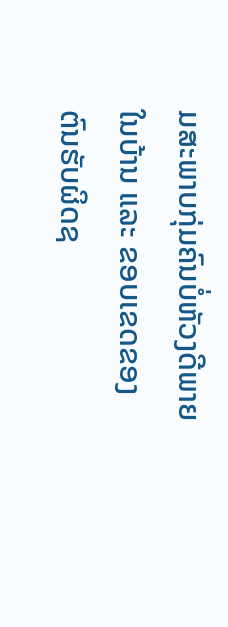ມສະພາບກຸ່ມຄົນບໍ່ຫັວງດີພາຍໃນບ້ານ ແລະ ຂອບເຂດຂອງຕົນຮັບຜິດຊ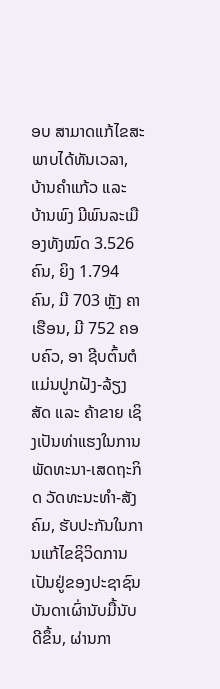ອບ ສາມາດແກ້ໄຂສະພາບໄດ້ທັນເວລາ, ບ້ານຄຳແກ້ວ ແລະ ບ້ານພົງ ມີພົນລະເມືອງທັງໝົດ 3.526 ຄົນ, ຍິງ 1.794 ຄົນ, ມີ 703 ຫຼັງ ຄາເຮືອນ, ມີ 752 ຄອບຄົວ, ອາ ຊີບຕົ້ນຕໍແມ່ນປູກຝັງ-ລ້ຽງສັດ ແລະ ຄ້າຂາຍ ເຊິງເປັນທ່າແຮງໃນການພັດທະນາ-ເສດຖະກິດ ວັດທະນະທຳ-ສັງຄົມ, ຮັບປະກັນໃນການແກ້ໄຂຊິວິດການເປັນຢູ່ຂອງປະຊາຊົນບັນດາເຜົ່ານັບມື້ນັບດີຂຶ້ນ, ຜ່ານກາ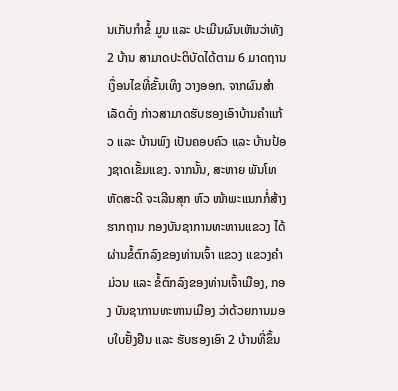ນເກັບກຳຂໍ້ ມູນ ແລະ ປະເມີນຜົນເຫັນວ່າທັງ 2 ບ້ານ ສາມາດປະຕິບັດໄດ້ຕາມ 6 ມາດຖານເງຶ່ອນໄຂທີ່ຂັ້ນເທິງ ວາງອອກ. ຈາກຜົນສຳເລັດດັ່ງ ກ່າວສາມາດຮັບຮອງເອົາບ້ານຄຳແກ້ວ ແລະ ບ້ານພົງ ເປັນຄອບຄົວ ແລະ ບ້ານປ້ອງຊາດເຂັ້ມແຂງ. ຈາກນັ້ນ, ສະຫາຍ ພັນໂທ ຫັດສະດີ ຈະເລີນສຸກ ຫົວ ໜ້າພະແນກກໍ່ສ້າງຮາກຖານ ກອງບັນຊາການທະຫານແຂວງ ໄດ້ຜ່ານຂໍ້ຕົກລົງຂອງທ່ານເຈົ້າ ແຂວງ ແຂວງຄຳມ່ວນ ແລະ ຂໍ້ຕົກລົງຂອງທ່ານເຈົ້າເມືອງ, ກອງ ບັນຊາການທະຫານເມືອງ ວ່າດ້ວຍການມອບໃບຢັ້ງຢືນ ແລະ ຮັບຮອງເອົາ 2 ບ້ານທີ່ຂຶ້ນ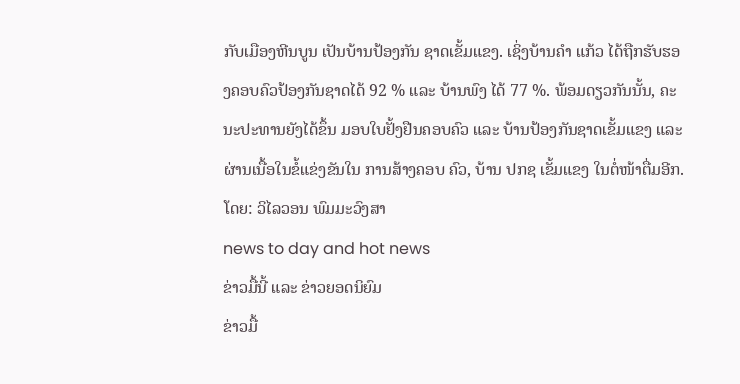ກັບເມືອງຫີນບູນ ເປັນບ້ານປ້ອງກັນ ຊາດເຂັ້ມແຂງ. ເຊິ່ງບ້ານຄຳ ແກ້ວ ໄດ້ຖືກຮັບຮອງຄອບຄົວປ້ອງກັນຊາດໄດ້ 92 % ແລະ ບ້ານພົງ ໄດ້ 77 %. ພ້ອມດຽວກັນນັ້ນ, ຄະນະປະທານຍັງໄດ້ຂຶ້ນ ມອບໃບຢັ້ງຢືນຄອບຄົວ ແລະ ບ້ານປ້ອງກັນຊາດເຂັ້ມແຂງ ແລະ ຜ່ານເນື້ອໃນຂໍ້ແຂ່ງຂັນໃນ ການສ້າງຄອບ ຄົວ, ບ້ານ ປກຊ ເຂັ້ມແຂງ ໃນຕໍ່ໜ້າຕື່ມອີກ.
ໂດຍ: ວິໄລວອນ ພົມມະວົງສາ
news to day and hot news
ຂ່າວມື້ນີ້ ແລະ ຂ່າວຍອດນິຍົມ
ຂ່າວມື້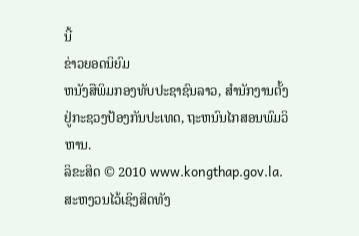ນີ້
ຂ່າວຍອດນິຍົມ
ຫນັງສືພິມກອງທັບປະຊາຊົນລາວ, ສຳນັກງານຕັ້ງຢູ່ກະຊວງປ້ອງກັນປະເທດ, ຖະຫນົນໄກສອນພົມວິຫານ.
ລິຂະສິດ © 2010 www.kongthap.gov.la. ສະຫງວນໄວ້ເຊິງສິດທັງ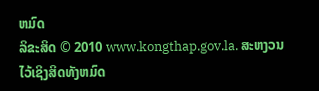ຫມົດ
ລິຂະສິດ © 2010 www.kongthap.gov.la. ສະຫງວນໄວ້ເຊິງສິດທັງຫມົດ